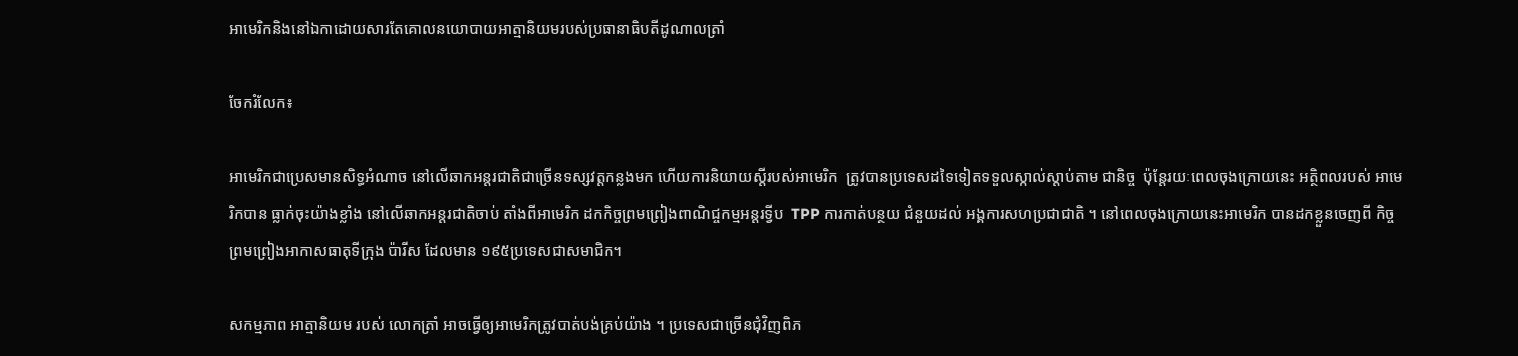អាមេរិកនិងនៅឯកាដោយសារតែគោលនយោបាយអាត្មានិយមរបស់ប្រធានាធិបតីដូណាលត្រាំ

ចែករំលែក៖

អាមេរិកជាប្រេសមានសិទ្ធអំណាច នៅលើឆាកអន្តរជាតិជាច្រើនទស្សវត្តកន្លងមក ហើយការនិយាយស្តីរបស់អាមេរិក  ត្រូវបានប្រទេសដទៃទៀតទទួលស្កាល់ស្តាប់តាម ជានិច្ច  ប៉ុន្តែរយៈពេលចុងក្រោយនេះ អត្ថិពលរបស់ អាមេរិកបាន ធ្លាក់ចុះយ៉ាងខ្លាំង នៅលើឆាកអន្តរជាតិចាប់ តាំងពីអាមេរិក ដកកិច្ចព្រមព្រៀងពាណិជ្ចកម្មអន្តរទ្វីប  TPP ការកាត់បន្ថយ ជំនួយដល់ អង្គការសហប្រជាជាតិ ។ នៅពេលចុងក្រោយនេះអាមេរិក បានដកខ្លួនចេញពី កិច្ចព្រមព្រៀងអាកាសធាតុទីក្រុង ប៉ារីស ដែលមាន ១៩៥ប្រទេសជាសមាជិក។

សកម្មភាព អាត្មានិយម របស់ លោកត្រាំ អាចធ្វើឲ្យអាមេរិកត្រូវបាត់បង់គ្រប់យ៉ាង ។ ប្រទេសជាច្រើនជុំវិញពិភ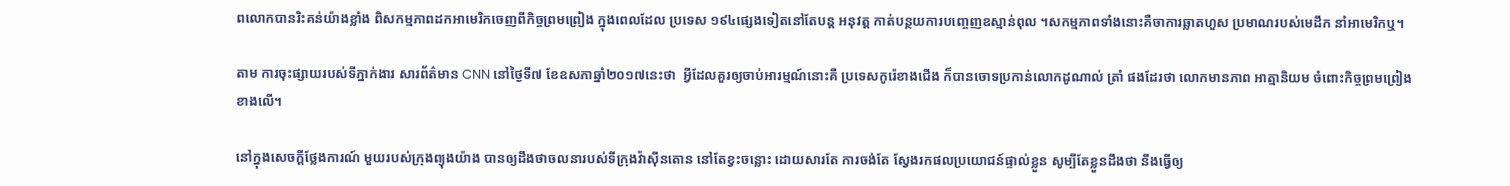ពលោកបានរិះគន់យ៉ាងខ្លាំង ពិសកម្មភាពដកអាមេរិកចេញពីកិច្ចព្រមព្រៀង ក្នុងពេលដែល ប្រទេស ១៩៤ផ្សេងទៀតនៅតែបន្ត អនុវត្ត កាត់បន្ថយការបញ្ចេញឧស្មាន់ពុល ។សកម្មភាពទាំងនោះគឺចាការឆ្លាតហួស ប្រមាណរបស់មេដឹក នាំអាមេរិកឬ។

តាម ការចុះផ្សាយរបស់ទីភ្នាក់ងារ សារព័ត៌មាន CNN នៅថ្ងៃទី៧ ខែឧសភាឆ្នាំ២០១៧នេះថា  អ្វីដែលគួរឲ្យចាប់អារម្មណ៍នោះគឺ ប្រទេសកូរ៉េខាងជើង ក៏បានចោទប្រកាន់លោកដូណាល់ ត្រាំ ផងដែរថា លោកមានភាព អាត្មានិយម ចំពោះកិច្ចព្រមព្រៀង ខាងលើ។

នៅក្នុងសេចក្ដីថ្លែងការណ៍ មួយរបស់ក្រុងព្យុងយ៉ាង បានឲ្យដឹងថាចលនារបស់ទីក្រុងវ៉ាស៊ីនតោន នៅតែខ្វះចន្លោះ ដោយសារតែ ការចង់តែ ស្វែងរកផលប្រយោជន៍ផ្ទាល់ខ្លួន សូម្បីតែខ្លួនដឹងថា នឹងធ្វើឲ្យ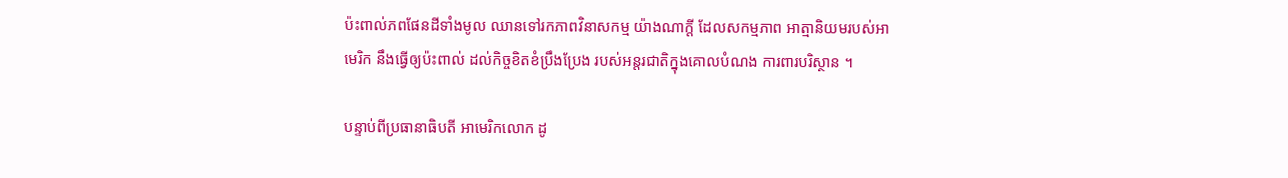ប៉ះពាល់ភពផែនដីទាំងមូល ឈានទៅរកភាពវិនាសកម្ម យ៉ាងណាក្ដី ដែលសកម្មភាព អាត្មានិយមរបស់អាមេរិក នឹងធ្វើឲ្យប៉ះពាល់ ដល់កិច្ចខិតខំប្រឹងប្រែង របស់អន្ដរជាតិក្នុងគោលបំណង ការពារបរិស្ថាន ។

បន្ទាប់ពីប្រធានាធិបតី អាមេរិកលោក ដូ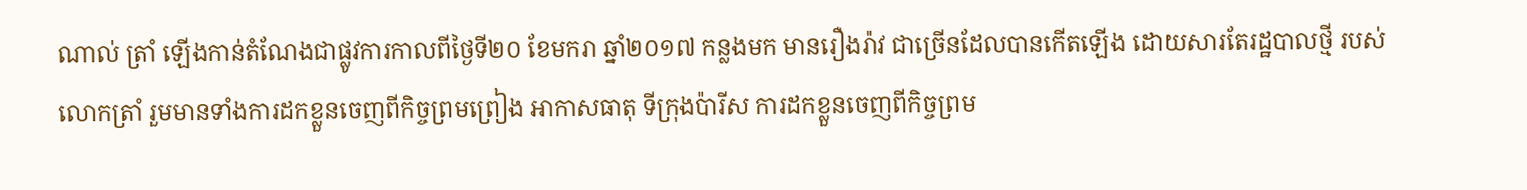ណាល់ ត្រាំ ឡើងកាន់តំណែងជាផ្លូវការកាលពីថ្ងៃទី២០ ខែមករា ឆ្នាំ២០១៧ កន្លងមក មានរឿងរ៉ាវ ជាច្រើនដែលបានកើតឡើង ដោយសារតែរដ្ឋបាលថ្មី របស់លោកត្រាំ រួមមានទាំងការដកខ្លួនចេញពីកិច្ចព្រមព្រៀង អាកាសធាតុ ទីក្រុងប៉ារីស ការដកខ្លួនចេញពីកិច្ចព្រម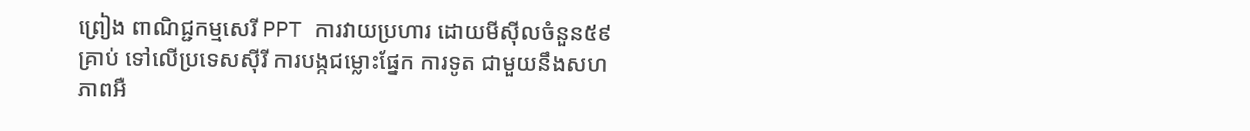ព្រៀង ពាណិជ្ជកម្មសេរី PPT ការវាយប្រហារ ដោយមីស៊ីលចំនួន៥៩គ្រាប់ ទៅលើប្រទេសស៊ីរី ការបង្កជម្លោះផ្នែក ការទូត ជាមួយនឹងសហភាពអឺ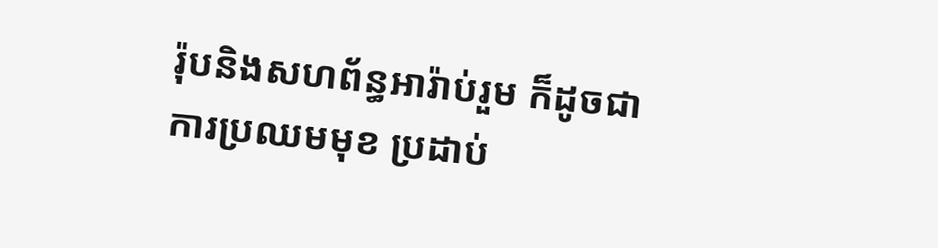រ៉ុបនិងសហព័ន្ធអារ៉ាប់រួម ក៏ដូចជាការប្រឈមមុខ ប្រដាប់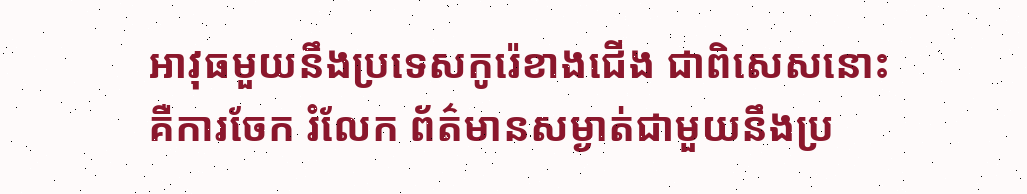អាវុធមួយនឹងប្រទេសកូរ៉េខាងជើង ជាពិសេសនោះ គឺការចែក រំលែក ព័ត៌មានសម្ងាត់ជាមួយនឹងប្រ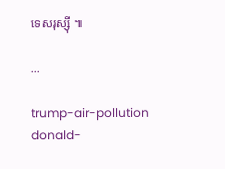ទេសរុស្ស៊ី ៕

...

trump-air-pollution donald-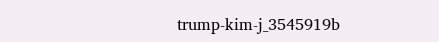trump-kim-j_3545919b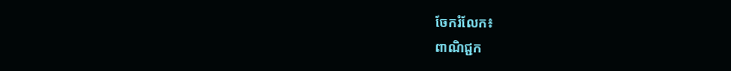ចែករំលែក៖
ពាណិជ្ជក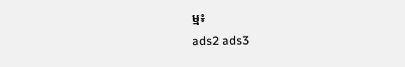ម្ម៖
ads2 ads3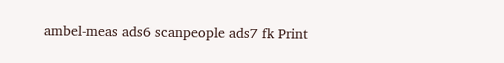ambel-meas ads6 scanpeople ads7 fk Print